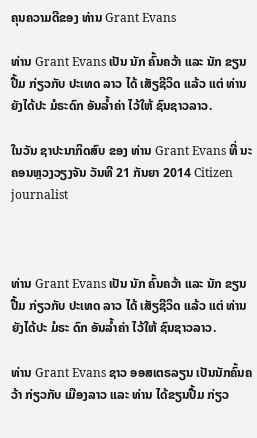ຄຸນຄວາມດີຂອງ ທ່ານ Grant Evans

ທ່ານ Grant Evans ເປັນ ນັກ ຄົ້ນຄວ້າ ແລະ ນັກ ຂຽນປື້ມ ກ່ຽວກັບ ປະເທດ ລາວ ໄດ້ ເສັຽຊີວິດ ແລ້ວ ແຕ່ ທ່ານ ຍັງໄດ້ປະ ມໍຣະດົກ ອັນລ້ຳຄ່າ ໄວ້ໃຫ້ ຊົນຊາວລາວ.

ໃນວັນ ຊາປະນາກິດສົບ ຂອງ ທ່ານ Grant Evans ທີ່ ນະຄອນຫຼວງວຽງຈັນ ວັນທີ 21 ກັນຍາ 2014 Citizen journalist



ທ່ານ Grant Evans ເປັນ ນັກ ຄົ້ນຄວ້າ ແລະ ນັກ ຂຽນປື້ມ ກ່ຽວກັບ ປະເທດ ລາວ ໄດ້ ເສັຽຊີວິດ ແລ້ວ ແຕ່ ທ່ານ ຍັງໄດ້ປະ ມໍຣະ ດົກ ອັນລ້ຳຄ່າ ໄວ້ໃຫ້ ຊົນຊາວລາວ.

ທ່ານ Grant Evans ຊາວ ອອສເຕຣລຽນ ເປັນນັກຄົ້ນຄວ້າ ກ່ຽວກັບ ເມືອງລາວ ແລະ ທ່ານ ໄດ້ຂຽນປື້ມ ກ່ຽວ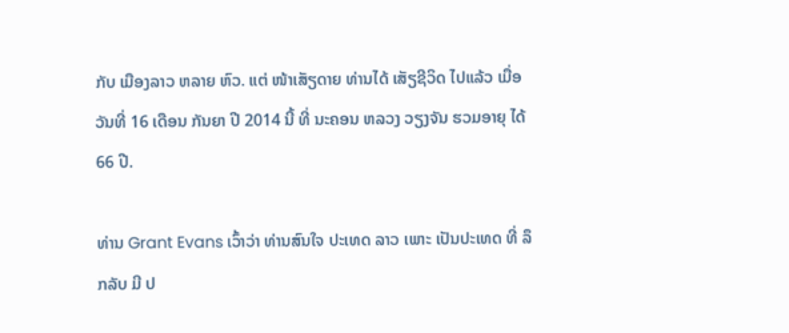ກັບ ເມືອງລາວ ຫລາຍ ຫົວ. ແຕ່ ໜ້າເສັຽດາຍ ທ່ານໄດ້ ເສັຽຊີວິດ ໄປແລ້ວ ເມື່ອ ວັນທີ່ 16 ເດືອນ ກັນຍາ ປີ 2014 ນີ້ ທີ່ ນະຄອນ ຫລວງ ວຽງຈັນ ຮວມອາຍຸ ໄດ້ 66 ປີ.

ທ່ານ Grant Evans ເວົ້າວ່າ ທ່ານສົນໃຈ ປະເທດ ລາວ ເພາະ ເປັນປະເທດ ທີ່ ລຶກລັບ ມີ ປ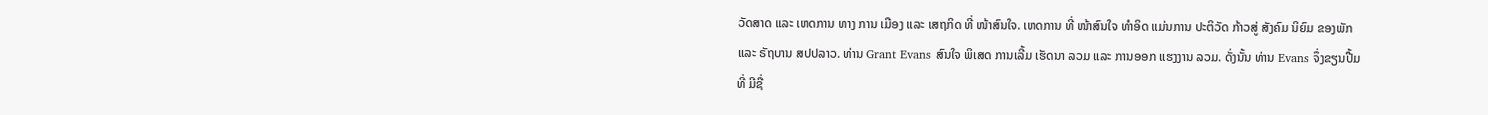ວັດສາດ ແລະ ເຫດການ ທາງ ການ ເມືອງ ແລະ ເສຖກິດ ທີ່ ໜ້າສົນໃຈ. ເຫດການ ທີ່ ໜ້າສົນໃຈ ທຳອິດ ແມ່ນການ ປະຕິວັດ ກ້າວສູ່ ສັງຄົມ ນິຍົມ ຂອງພັກ ແລະ ຣັຖບານ ສປປລາວ. ທ່ານ Grant Evans ສົນໃຈ ພິເສດ ການເລີ້ມ ເຮັດນາ ລວມ ແລະ ການອອກ ແຮງງານ ລວມ. ດັ່ງນັ້ນ ທ່ານ Evans ຈຶ່ງຂຽນປື້ມ ທີ່ ມີຊື່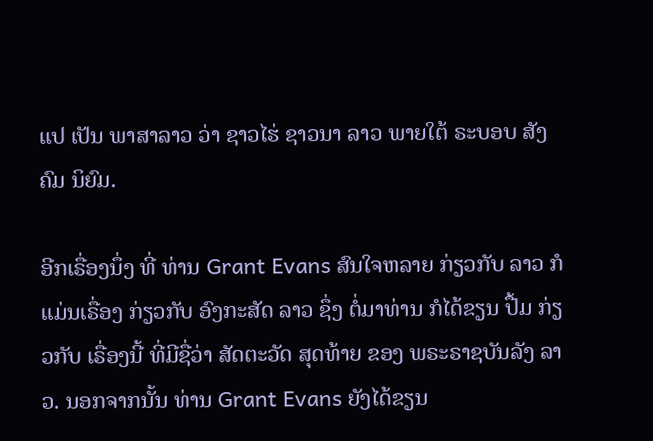ແປ ເປັນ ພາສາລາວ ວ່າ ຊາວໄຮ່ ຊາວນາ ລາວ ພາຍໃຕ້ ຣະບອບ ສັງຄົມ ນິຍົມ.

ອີກເຣື່ອງນຶ່ງ ທີ່ ທ່ານ Grant Evans ສົນໃຈຫລາຍ ກ່ຽວກັບ ລາວ ກໍແມ່ນເຣື່ອງ ກ່ຽວກັບ ອົງກະສັດ ລາວ ຊຶ່ງ ຕໍ່ມາທ່ານ ກໍໄດ້ຂຽນ ປື້ມ ກ່ຽວກັບ ເຣື່ອງນີ້ ທີ່ມີຊື່ວ່າ ສັດຕະວັດ ສຸດທ້າຍ ຂອງ ພຣະຣາຊບັນລັງ ລາວ. ນອກຈາກນັ້ນ ທ່ານ Grant Evans ຍັງໄດ້ຂຽນ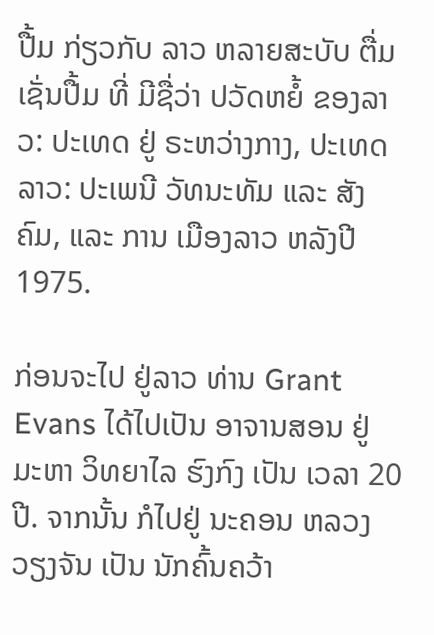ປື້ມ ກ່ຽວກັບ ລາວ ຫລາຍສະບັບ ຕື່ມ ເຊັ່ນປື້ມ ທີ່ ມີຊື່ວ່າ ປວັດຫຍໍ້ ຂອງລາວ: ປະເທດ ຢູ່ ຣະຫວ່າງກາງ, ປະເທດລາວ: ປະເພນີ ວັທນະທັມ ແລະ ສັງຄົມ, ແລະ ການ ເມືອງລາວ ຫລັງປີ 1975.

ກ່ອນຈະໄປ ຢູ່ລາວ ທ່ານ Grant Evans ໄດ້ໄປເປັນ ອາຈານສອນ ຢູ່ ມະຫາ ວິທຍາໄລ ຮົງກົງ ເປັນ ເວລາ 20 ປີ. ຈາກນັ້ນ ກໍໄປຢູ່ ນະຄອນ ຫລວງ ວຽງຈັນ ເປັນ ນັກຄົ້ນຄວ້າ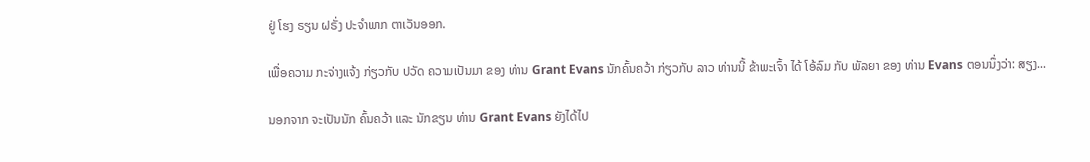ຢູ່ ໂຮງ ຣຽນ ຝຣັ່ງ ປະຈຳພາກ ຕາເວັນອອກ.

ເພື່ອຄວາມ ກະຈ່າງແຈ້ງ ກ່ຽວກັບ ປວັດ ຄວາມເປັນມາ ຂອງ ທ່ານ Grant Evans ນັກຄົ້ນຄວ້າ ກ່ຽວກັບ ລາວ ທ່ານນີ້ ຂ້າພະເຈົ້າ ໄດ້ ໂອ້ລົມ ກັບ ພັລຍາ ຂອງ ທ່ານ Evans ຕອນນຶ່ງວ່າ: ສຽງ...

ນອກຈາກ ຈະເປັນນັກ ຄົ້ນຄວ້າ ແລະ ນັກຂຽນ ທ່ານ Grant Evans ຍັງໄດ້ໄປ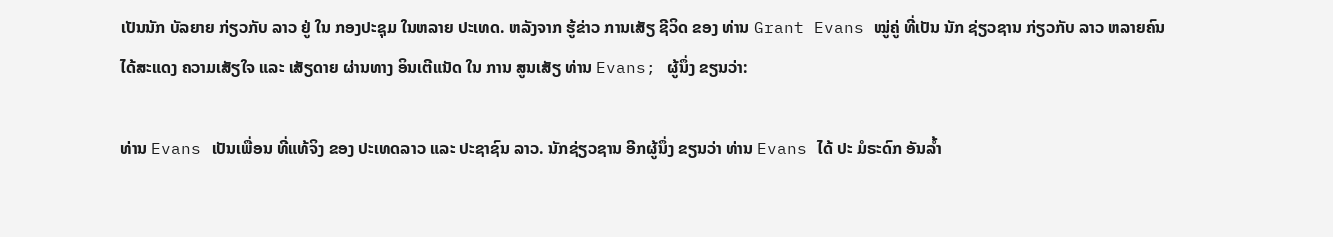ເປັນນັກ ບັລຍາຍ ກ່ຽວກັບ ລາວ ຢູ່ ໃນ ກອງປະຊຸມ ໃນຫລາຍ ປະເທດ. ຫລັງຈາກ ຮູ້ຂ່າວ ການເສັຽ ຊີວິດ ຂອງ ທ່ານ Grant Evans ໝູ່ຄູ່ ທີ່ເປັນ ນັກ ຊ່ຽວຊານ ກ່ຽວກັບ ລາວ ຫລາຍຄົນ ໄດ້ສະແດງ ຄວາມເສັຽໃຈ ແລະ ເສັຽດາຍ ຜ່ານທາງ ອິນເຕີແນັດ ໃນ ການ ສູນເສັຽ ທ່ານ Evans; ຜູ້ນຶ່ງ ຂຽນວ່າ:

ທ່ານ Evans ເປັນເພື່ອນ ທີ່ແທ້ຈິງ ຂອງ ປະເທດລາວ ແລະ ປະຊາຊົນ ລາວ. ນັກຊ່ຽວຊານ ອີກຜູ້ນຶ່ງ ຂຽນວ່າ ທ່ານ Evans ໄດ້ ປະ ມໍຣະດົກ ອັນລ້ຳ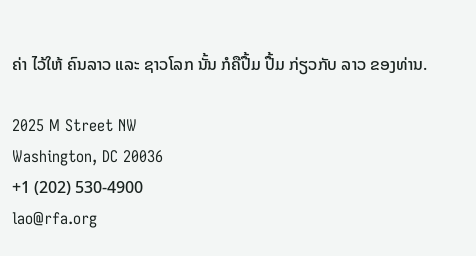ຄ່າ ໄວ້ໃຫ້ ຄົນລາວ ແລະ ຊາວໂລກ ນັ້ນ ກໍຄືປື້ມ ປື້ມ ກ່ຽວກັບ ລາວ ຂອງທ່ານ.

2025 M Street NW
Washington, DC 20036
+1 (202) 530-4900
lao@rfa.org